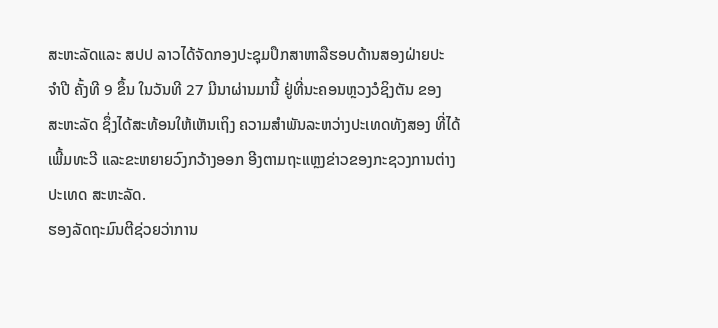ສະຫະລັດແລະ ສປປ ລາວໄດ້ຈັດກອງປະຊຸມປຶກສາຫາລືຮອບດ້ານສອງຝ່າຍປະ
ຈຳປີ ຄັ້ງທີ 9 ຂຶ້ນ ໃນວັນທີ 27 ມີນາຜ່ານມານີ້ ຢູ່ທີ່ນະຄອນຫຼວງວໍຊິງຕັນ ຂອງ
ສະຫະລັດ ຊຶ່ງໄດ້ສະທ້ອນໃຫ້ເຫັນເຖິງ ຄວາມສຳພັນລະຫວ່າງປະເທດທັງສອງ ທີ່ໄດ້
ເພີ້ມທະວີ ແລະຂະຫຍາຍວົງກວ້າງອອກ ອີງຕາມຖະແຫຼງຂ່າວຂອງກະຊວງການຕ່າງ
ປະເທດ ສະຫະລັດ.
ຮອງລັດຖະມົນຕີຊ່ວຍວ່າການ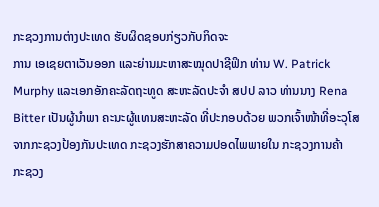ກະຊວງການຕ່າງປະເທດ ຮັບຜິດຊອບກ່ຽວກັບກິດຈະ
ການ ເອເຊຍຕາເວັນອອກ ແລະຍ່ານມະຫາສະໝຸດປາຊີຟິກ ທ່ານ W. Patrick
Murphy ແລະເອກອັກຄະລັດຖະທູດ ສະຫະລັດປະຈຳ ສປປ ລາວ ທ່ານນາງ Rena
Bitter ເປັນຜູ້ນຳພາ ຄະນະຜູ້ແທນສະຫະລັດ ທີ່ປະກອບດ້ວຍ ພວກເຈົ້າໜ້າທີ່ອະວຸໂສ
ຈາກກະຊວງປ້ອງກັນປະເທດ ກະຊວງຮັກສາຄວາມປອດໄພພາຍໃນ ກະຊວງການຄ້າ
ກະຊວງ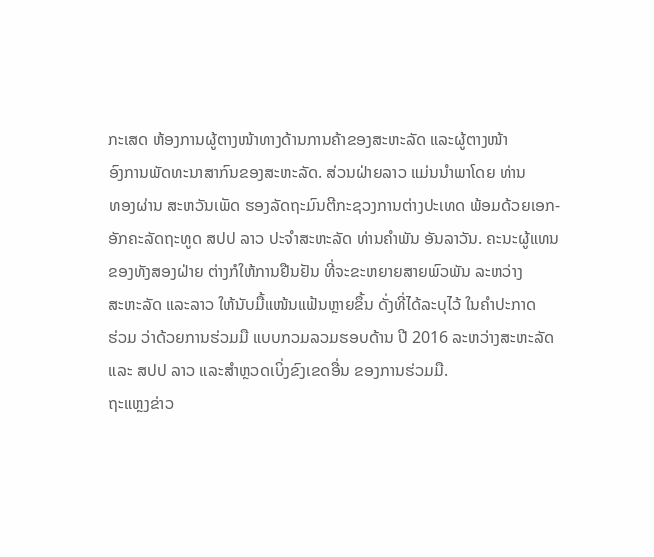ກະເສດ ຫ້ອງການຜູ້ຕາງໜ້າທາງດ້ານການຄ້າຂອງສະຫະລັດ ແລະຜູ້ຕາງໜ້າ
ອົງການພັດທະນາສາກົນຂອງສະຫະລັດ. ສ່ວນຝ່າຍລາວ ແມ່ນນຳພາໂດຍ ທ່ານ
ທອງຜ່ານ ສະຫວັນເພັດ ຮອງລັດຖະມົນຕີກະຊວງການຕ່າງປະເທດ ພ້ອມດ້ວຍເອກ-
ອັກຄະລັດຖະທູດ ສປປ ລາວ ປະຈຳສະຫະລັດ ທ່ານຄຳພັນ ອັນລາວັນ. ຄະນະຜູ້ແທນ
ຂອງທັງສອງຝ່າຍ ຕ່າງກໍໃຫ້ການຢືນຢັນ ທີ່ຈະຂະຫຍາຍສາຍພົວພັນ ລະຫວ່າງ
ສະຫະລັດ ແລະລາວ ໃຫ້ນັບມື້ແໜ້ນແຟ້ນຫຼາຍຂຶ້ນ ດັ່ງທີ່ໄດ້ລະບຸໄວ້ ໃນຄຳປະກາດ
ຮ່ວມ ວ່າດ້ວຍການຮ່ວມມື ແບບກວມລວມຮອບດ້ານ ປີ 2016 ລະຫວ່າງສະຫະລັດ
ແລະ ສປປ ລາວ ແລະສຳຫຼວດເບິ່ງຂົງເຂດອື່ນ ຂອງການຮ່ວມມື.
ຖະແຫຼງຂ່າວ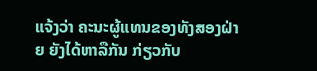ແຈ້ງວ່າ ຄະນະຜູ້ແທນຂອງທັງສອງຝ່າຍ ຍັງໄດ້ຫາລືກັນ ກ່ຽວກັບ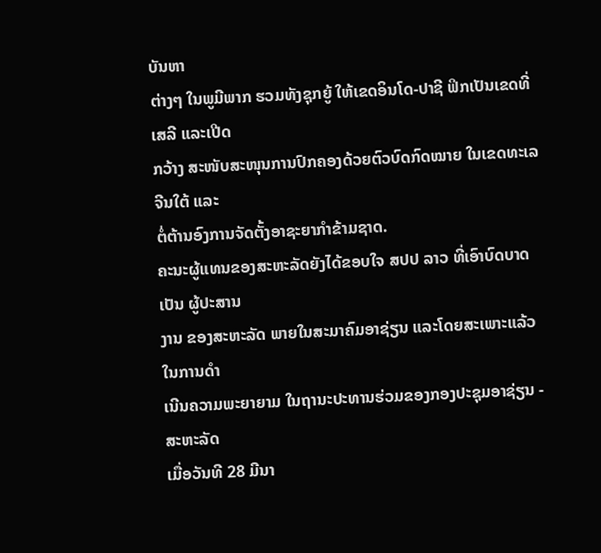ບັນຫາ
ຕ່າງໆ ໃນພູມີພາກ ຮວມທັງຊຸກຍູ້ ໃຫ້ເຂດອິນໂດ-ປາຊີ ຟິກເປັນເຂດທີ່ເສລີ ແລະເປີດ
ກວ້າງ ສະໜັບສະໜຸນການປົກຄອງດ້ວຍຕົວບົດກົດໝາຍ ໃນເຂດທະເລຈີນໃຕ້ ແລະ
ຕໍ່ຕ້ານອົງການຈັດຕັ້ງອາຊະຍາກຳຂ້າມຊາດ.
ຄະນະຜູ້ແທນຂອງສະຫະລັດຍັງໄດ້ຂອບໃຈ ສປປ ລາວ ທີ່ເອົາບົດບາດເປັນ ຜູ້ປະສານ
ງານ ຂອງສະຫະລັດ ພາຍໃນສະມາຄົມອາຊ່ຽນ ແລະໂດຍສະເພາະແລ້ວ ໃນການດຳ
ເນີນຄວາມພະຍາຍາມ ໃນຖານະປະທານຮ່ວມຂອງກອງປະຊຸມອາຊ່ຽນ - ສະຫະລັດ
ເມື່ອວັນທີ 28 ມີນາ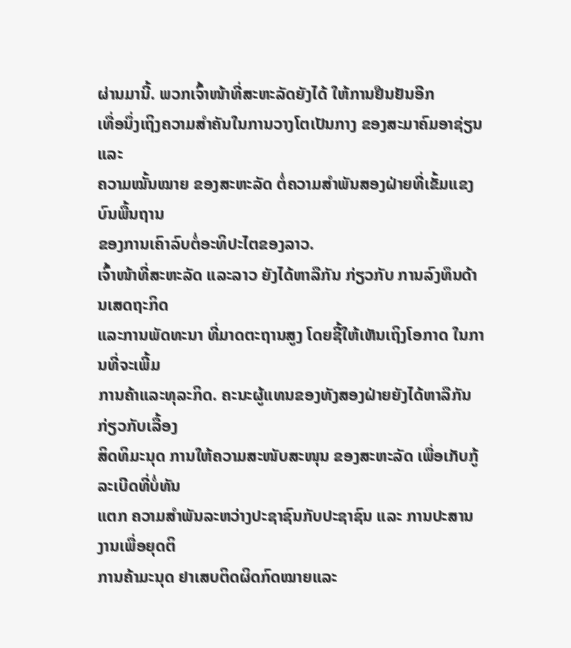ຜ່ານມານີ້. ພວກເຈົ້າໜ້າທີ່ສະຫະລັດຍັງໄດ້ ໃຫ້ການຢືນຢັນອີກ
ເທື່ອນຶ່ງເຖິງຄວາມສຳຄັນໃນການວາງໂຕເປັນກາງ ຂອງສະມາຄົມອາຊ່ຽນ ແລະ
ຄວາມໝັ້ນໝາຍ ຂອງສະຫະລັດ ຕໍ່ຄວາມສຳພັນສອງຝ່າຍທີ່ເຂັ້ມແຂງ ບົນພື້ນຖານ
ຂອງການເຄົາລົບຕໍ່ອະທິປະໄຕຂອງລາວ.
ເຈົ້າໜ້າທີ່ສະຫະລັດ ແລະລາວ ຍັງໄດ້ຫາລືກັນ ກ່ຽວກັບ ການລົງທຶນດ້ານເສດຖະກິດ
ແລະການພັດທະນາ ທີ່ມາດຕະຖານສູງ ໂດຍຊີ້ໃຫ້ເຫັນເຖິງໂອກາດ ໃນການທີ່ຈະເພີ້ມ
ການຄ້າແລະທຸລະກິດ. ຄະນະຜູ້ແທນຂອງທັງສອງຝ່າຍຍັງໄດ້ຫາລືກັນກ່ຽວກັບເລື້ອງ
ສິດທິມະນຸດ ການໃຫ້ຄວາມສະໜັບສະໜຸນ ຂອງສະຫະລັດ ເພື່ອເກັບກູ້ລະເບີດທີ່ບໍ່ທັນ
ແຕກ ຄວາມສຳພັນລະຫວ່າງປະຊາຊົນກັບປະຊາຊົນ ແລະ ການປະສານງານເພື່ອຍຸດຕິ
ການຄ້າມະນຸດ ຢາເສບຕິດຜິດກົດໝາຍແລະ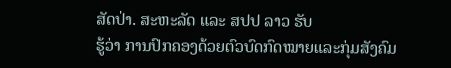ສັດປ່າ. ສະຫະລັດ ແລະ ສປປ ລາວ ຮັບ
ຮູ້ວ່າ ການປົກຄອງດ້ວຍຕົວບົດກົດໝາຍແລະກຸ່ມສັງຄົມ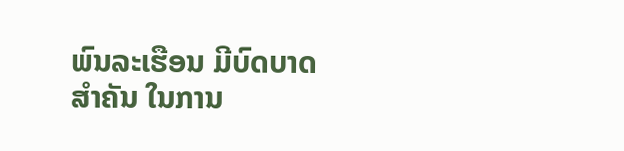ພົນລະເຮືອນ ມີບົດບາດສຳຄັນ ໃນການ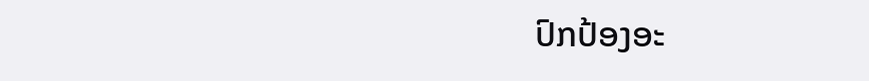ປົກປ້ອງອະ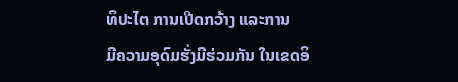ທິປະໄຕ ການເປີດກວ້າງ ແລະການ
ມີຄວາມອຸດົມຮັ່ງມີຮ່ວມກັນ ໃນເຂດອິ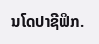ນໂດປາຊີຟິກ.